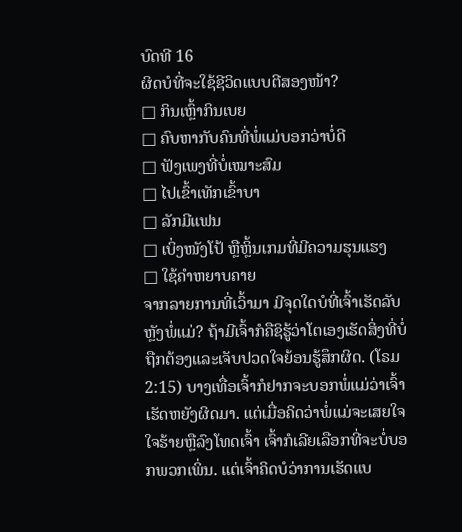ບົດທີ 16
ຜິດບໍທີ່ຈະໃຊ້ຊີວິດແບບຕີສອງໜ້າ?
□ ກິນເຫຼົ້າກິນເບຍ
□ ຄົບຫາກັບຄົນທີ່ພໍ່ແມ່ບອກວ່າບໍ່ດີ
□ ຟັງເພງທີ່ບໍ່ເໝາະສົມ
□ ໄປເຂົ້າເທັກເຂົ້າບາ
□ ລັກມີແຟນ
□ ເບິ່ງໜັງໂປ້ ຫຼືຫຼິ້ນເກມທີ່ມີຄວາມຮຸນແຮງ
□ ໃຊ້ຄຳຫຍາບຄາຍ
ຈາກລາຍການທີ່ເວົ້າມາ ມີຈຸດໃດບໍທີ່ເຈົ້າເຮັດລັບຫຼັງພໍ່ແມ່? ຖ້າມີເຈົ້າກໍຄືຊິຮູ້ວ່າໂຕເອງເຮັດສິ່ງທີ່ບໍ່ຖືກຕ້ອງແລະເຈັບປວດໃຈຍ້ອນຮູ້ສຶກຜິດ. (ໂຣມ 2:15) ບາງເທື່ອເຈົ້າກໍຢາກຈະບອກພໍ່ແມ່ວ່າເຈົ້າເຮັດຫຍັງຜິດມາ. ແຕ່ເມື່ອຄິດວ່າພໍ່ແມ່ຈະເສຍໃຈ ໃຈຮ້າຍຫຼືລົງໂທດເຈົ້າ ເຈົ້າກໍເລີຍເລືອກທີ່ຈະບໍ່ບອກພວກເພິ່ນ. ແຕ່ເຈົ້າຄິດບໍວ່າການເຮັດແບ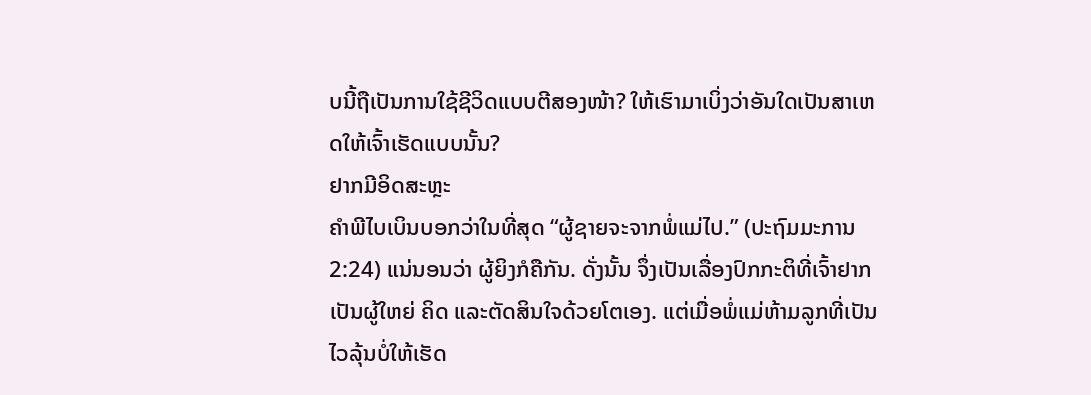ບນີ້ຖືເປັນການໃຊ້ຊີວິດແບບຕີສອງໜ້າ? ໃຫ້ເຮົາມາເບິ່ງວ່າອັນໃດເປັນສາເຫດໃຫ້ເຈົ້າເຮັດແບບນັ້ນ?
ຢາກມີອິດສະຫຼະ
ຄຳພີໄບເບິນບອກວ່າໃນທີ່ສຸດ “ຜູ້ຊາຍຈະຈາກພໍ່ແມ່ໄປ.” (ປະຖົມມະການ 2:24) ແນ່ນອນວ່າ ຜູ້ຍິງກໍຄືກັນ. ດັ່ງນັ້ນ ຈຶ່ງເປັນເລື່ອງປົກກະຕິທີ່ເຈົ້າຢາກເປັນຜູ້ໃຫຍ່ ຄິດ ແລະຕັດສິນໃຈດ້ວຍໂຕເອງ. ແຕ່ເມື່ອພໍ່ແມ່ຫ້າມລູກທີ່ເປັນໄວລຸ້ນບໍ່ໃຫ້ເຮັດ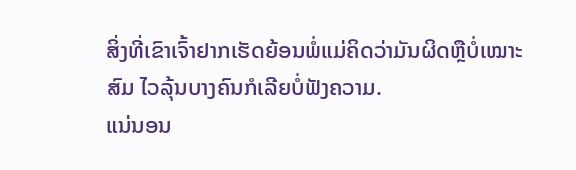ສິ່ງທີ່ເຂົາເຈົ້າຢາກເຮັດຍ້ອນພໍ່ແມ່ຄິດວ່າມັນຜິດຫຼືບໍ່ເໝາະສົມ ໄວລຸ້ນບາງຄົນກໍເລີຍບໍ່ຟັງຄວາມ.
ແນ່ນອນ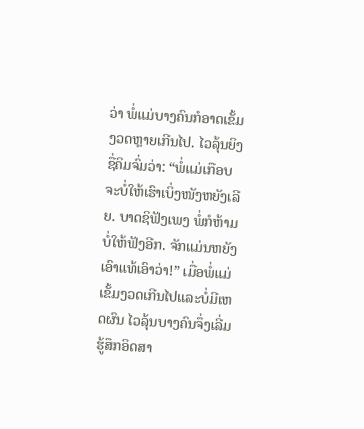ວ່າ ພໍ່ແມ່ບາງຄົນກໍອາດເຂັ້ມງວດຫຼາຍເກີນໄປ. ໄວລຸ້ນຍິງຊື່ຄິມຈົ່ມວ່າ: “ພໍ່ແມ່ເກືອບຈະບໍ່ໃຫ້ເຮົາເບິ່ງໜັງຫຍັງເລີຍ. ບາດຊິຟັງເພງ ພໍ່ກໍຫ້າມບໍ່ໃຫ້ຟັງອີກ. ຈັກແມ່ນຫຍັງເອົາແທ້ເອົາວ່າ!” ເມື່ອພໍ່ແມ່ເຂັ້ມງວດເກີນໄປແລະບໍ່ມີເຫດຜົນ ໄວລຸ້ນບາງຄົນຈຶ່ງເລີ່ມຮູ້ສຶກອິດສາ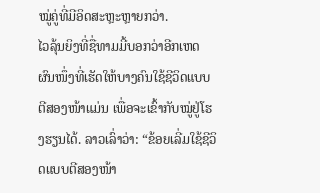ໝູ່ຄູ່ທີ່ມີອິດສະຫຼະຫຼາຍກວ່າ.
ໄວລຸ້ນຍິງທີ່ຊື່ທາມມີ້ບອກວ່າອີກເຫດຜົນໜຶ່ງທີ່ເຮັດໃຫ້ບາງຄົນໃຊ້ຊີວິດແບບຕີສອງໜ້າແມ່ນ ເພື່ອຈະເຂົ້າກັບໝູ່ຢູ່ໂຮງຮຽນໄດ້. ລາວເລົ່າວ່າ: “ຂ້ອຍເລີ່ມໃຊ້ຊີວິດແບບຕີສອງໜ້າ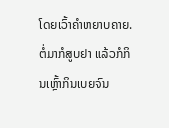ໂດຍເວົ້າຄຳຫຍາບຄາຍ. ຕໍ່ມາກໍສູບຢາ ແລ້ວກໍກິນເຫຼົ້າກິນເບຍຈົນ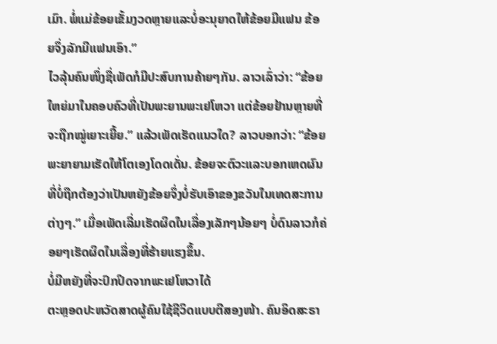ເມົາ. ພໍ່ແມ່ຂ້ອຍເຂັ້ມງວດຫຼາຍແລະບໍ່ອະນຸຍາດໃຫ້ຂ້ອຍມີແຟນ ຂ້ອຍຈຶ່ງລັກມີແຟນເອົາ.”
ໄວລຸ້ນຄົນໜຶ່ງຊື່ເພັດກໍມີປະສົບການຄ້າຍໆກັນ. ລາວເລົ່າວ່າ: “ຂ້ອຍໃຫຍ່ມາໃນຄອບຄົວທີ່ເປັນພະຍານພະເຢໂຫວາ ແຕ່ຂ້ອຍຢ້ານຫຼາຍທີ່ຈະຖືກໝູ່ເຍາະເຍີ້ຍ.” ແລ້ວເພັດເຮັດແນວໃດ? ລາວບອກວ່າ: “ຂ້ອຍພະຍາຍາມເຮັດໃຫ້ໂຕເອງໂດດເດັ່ນ. ຂ້ອຍຈະຕົວະແລະບອກເຫດຜົນທີ່ບໍ່ຖືກຕ້ອງວ່າເປັນຫຍັງຂ້ອຍຈຶ່ງບໍ່ຮັບເອົາຂອງຂວັນໃນເທດສະການຕ່າງໆ.” ເມື່ອເພັດເລີ່ມເຮັດຜິດໃນເລື່ອງເລັກໆນ້ອຍໆ ບໍ່ດົນລາວກໍຄ່ອຍໆເຮັດຜິດໃນເລື່ອງທີ່ຮ້າຍແຮງຂຶ້ນ.
ບໍ່ມີຫຍັງທີ່ຈະປົກປິດຈາກພະເຢໂຫວາໄດ້
ຕະຫຼອດປະຫວັດສາດຜູ້ຄົນໃຊ້ຊີວິດແບບຕີສອງໜ້າ. ຄົນອິດສະຣາ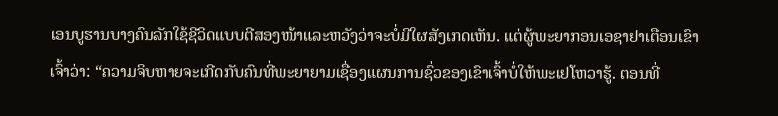ເອນບູຮານບາງຄົນລັກໃຊ້ຊີວິດແບບຕີສອງໜ້າແລະຫວັງວ່າຈະບໍ່ມີໃຜສັງເກດເຫັນ. ແຕ່ຜູ້ພະຍາກອນເອຊາຢາເຕືອນເຂົາເຈົ້າວ່າ: “ຄວາມຈິບຫາຍຈະເກີດກັບຄົນທີ່ພະຍາຍາມເຊື່ອງແຜນການຊົ່ວຂອງເຂົາເຈົ້າບໍ່ໃຫ້ພະເຢໂຫວາຮູ້. ຕອນທີ່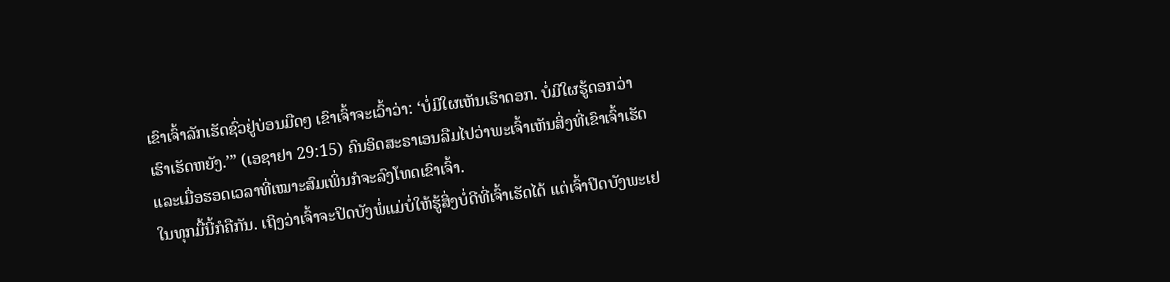ເຂົາເຈົ້າລັກເຮັດຊົ່ວຢູ່ບ່ອນມືດໆ ເຂົາເຈົ້າຈະເວົ້າວ່າ: ‘ບໍ່ມີໃຜເຫັນເຮົາດອກ. ບໍ່ມີໃຜຮູ້ດອກວ່າເຮົາເຮັດຫຍັງ.’” (ເອຊາຢາ 29:15) ຄົນອິດສະຣາເອນລືມໄປວ່າພະເຈົ້າເຫັນສິ່ງທີ່ເຂົາເຈົ້າເຮັດ ແລະເມື່ອຮອດເວລາທີ່ເໝາະສົມເພິ່ນກໍຈະລົງໂທດເຂົາເຈົ້າ.
ໃນທຸກມື້ນີ້ກໍຄືກັນ. ເຖິງວ່າເຈົ້າຈະປິດບັງພໍ່ແມ່ບໍ່ໃຫ້ຮູ້ສິ່ງບໍ່ດີທີ່ເຈົ້າເຮັດໄດ້ ແຕ່ເຈົ້າປິດບັງພະເຢ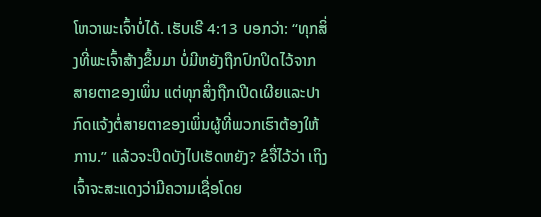ໂຫວາພະເຈົ້າບໍ່ໄດ້. ເຮັບເຣີ 4:13 ບອກວ່າ: “ທຸກສິ່ງທີ່ພະເຈົ້າສ້າງຂຶ້ນມາ ບໍ່ມີຫຍັງຖືກປົກປິດໄວ້ຈາກສາຍຕາຂອງເພິ່ນ ແຕ່ທຸກສິ່ງຖືກເປີດເຜີຍແລະປາກົດແຈ້ງຕໍ່ສາຍຕາຂອງເພິ່ນຜູ້ທີ່ພວກເຮົາຕ້ອງໃຫ້ການ.” ແລ້ວຈະປິດບັງໄປເຮັດຫຍັງ? ຂໍຈື່ໄວ້ວ່າ ເຖິງເຈົ້າຈະສະແດງວ່າມີຄວາມເຊື່ອໂດຍ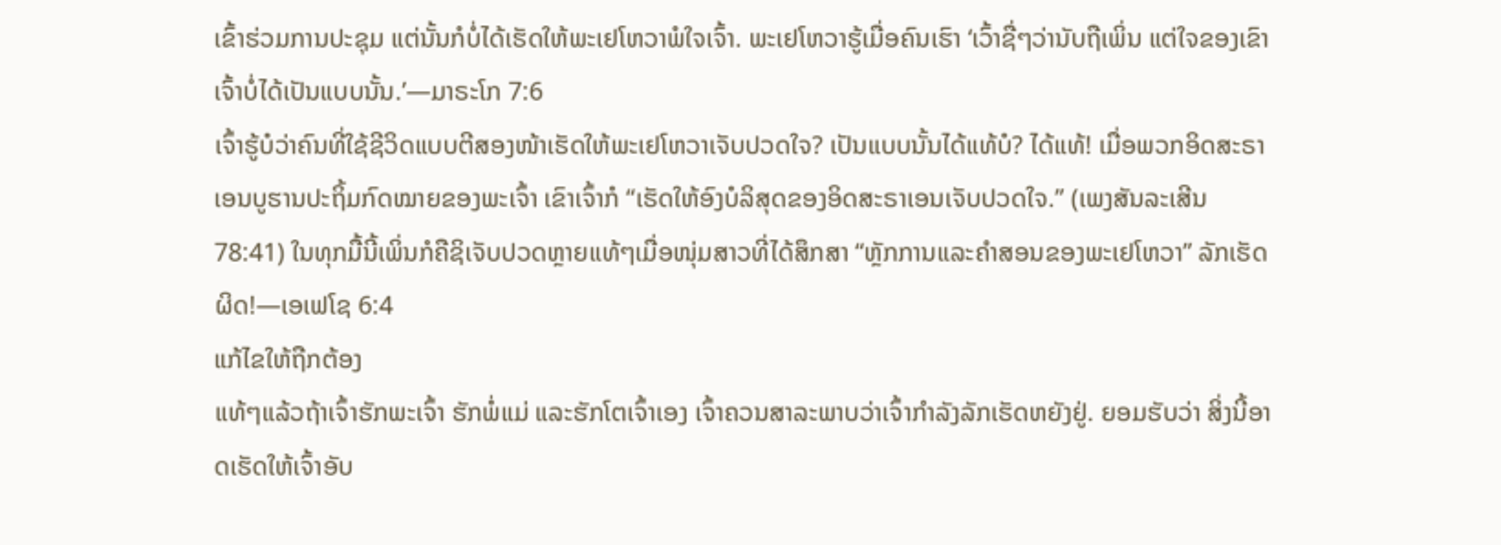ເຂົ້າຮ່ວມການປະຊຸມ ແຕ່ນັ້ນກໍບໍ່ໄດ້ເຮັດໃຫ້ພະເຢໂຫວາພໍໃຈເຈົ້າ. ພະເຢໂຫວາຮູ້ເມື່ອຄົນເຮົາ ‘ເວົ້າຊື່ໆວ່ານັບຖືເພິ່ນ ແຕ່ໃຈຂອງເຂົາເຈົ້າບໍ່ໄດ້ເປັນແບບນັ້ນ.’—ມາຣະໂກ 7:6
ເຈົ້າຮູ້ບໍວ່າຄົນທີ່ໃຊ້ຊີວິດແບບຕີສອງໜ້າເຮັດໃຫ້ພະເຢໂຫວາເຈັບປວດໃຈ? ເປັນແບບນັ້ນໄດ້ແທ້ບໍ? ໄດ້ແທ້! ເມື່ອພວກອິດສະຣາເອນບູຮານປະຖິ້ມກົດໝາຍຂອງພະເຈົ້າ ເຂົາເຈົ້າກໍ “ເຮັດໃຫ້ອົງບໍລິສຸດຂອງອິດສະຣາເອນເຈັບປວດໃຈ.” (ເພງສັນລະເສີນ 78:41) ໃນທຸກມື້ນີ້ເພິ່ນກໍຄືຊິເຈັບປວດຫຼາຍແທ້ໆເມື່ອໜຸ່ມສາວທີ່ໄດ້ສຶກສາ “ຫຼັກການແລະຄຳສອນຂອງພະເຢໂຫວາ” ລັກເຮັດຜິດ!—ເອເຟໂຊ 6:4
ແກ້ໄຂໃຫ້ຖືກຕ້ອງ
ແທ້ໆແລ້ວຖ້າເຈົ້າຮັກພະເຈົ້າ ຮັກພໍ່ແມ່ ແລະຮັກໂຕເຈົ້າເອງ ເຈົ້າຄວນສາລະພາບວ່າເຈົ້າກຳລັງລັກເຮັດຫຍັງຢູ່. ຍອມຮັບວ່າ ສິ່ງນີ້ອາດເຮັດໃຫ້ເຈົ້າອັບ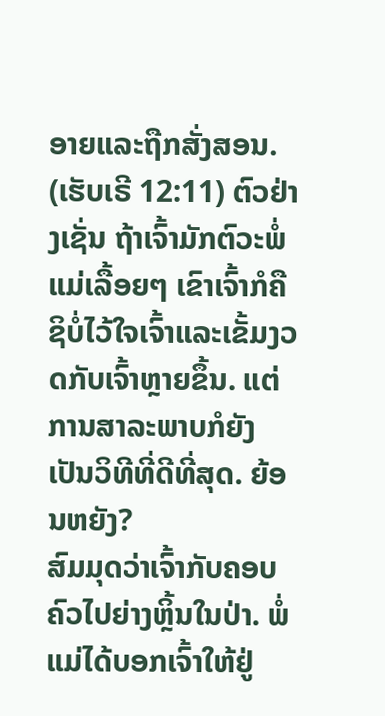ອາຍແລະຖືກສັ່ງສອນ. (ເຮັບເຣີ 12:11) ຕົວຢ່າງເຊັ່ນ ຖ້າເຈົ້າມັກຕົວະພໍ່ແມ່ເລື້ອຍໆ ເຂົາເຈົ້າກໍຄືຊິບໍ່ໄວ້ໃຈເຈົ້າແລະເຂັ້ມງວດກັບເຈົ້າຫຼາຍຂຶ້ນ. ແຕ່ການສາລະພາບກໍຍັງເປັນວິທີທີ່ດີທີ່ສຸດ. ຍ້ອນຫຍັງ?
ສົມມຸດວ່າເຈົ້າກັບຄອບຄົວໄປຍ່າງຫຼິ້ນໃນປ່າ. ພໍ່ແມ່ໄດ້ບອກເຈົ້າໃຫ້ຢູ່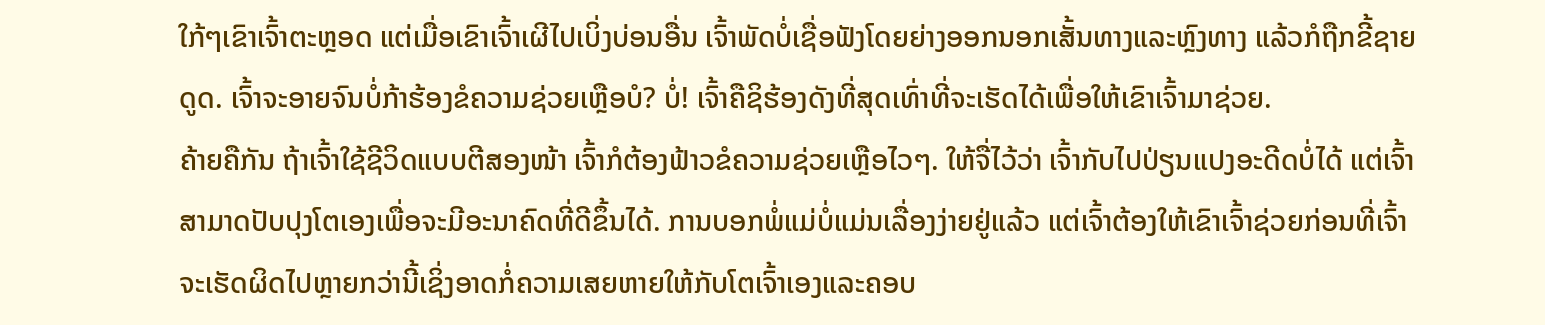ໃກ້ໆເຂົາເຈົ້າຕະຫຼອດ ແຕ່ເມື່ອເຂົາເຈົ້າເຜີໄປເບິ່ງບ່ອນອື່ນ ເຈົ້າພັດບໍ່ເຊື່ອຟັງໂດຍຍ່າງອອກນອກເສັ້ນທາງແລະຫຼົງທາງ ແລ້ວກໍຖືກຂີ້ຊາຍດູດ. ເຈົ້າຈະອາຍຈົນບໍ່ກ້າຮ້ອງຂໍຄວາມຊ່ວຍເຫຼືອບໍ? ບໍ່! ເຈົ້າຄືຊິຮ້ອງດັງທີ່ສຸດເທົ່າທີ່ຈະເຮັດໄດ້ເພື່ອໃຫ້ເຂົາເຈົ້າມາຊ່ວຍ.
ຄ້າຍຄືກັນ ຖ້າເຈົ້າໃຊ້ຊີວິດແບບຕີສອງໜ້າ ເຈົ້າກໍຕ້ອງຟ້າວຂໍຄວາມຊ່ວຍເຫຼືອໄວໆ. ໃຫ້ຈື່ໄວ້ວ່າ ເຈົ້າກັບໄປປ່ຽນແປງອະດີດບໍ່ໄດ້ ແຕ່ເຈົ້າສາມາດປັບປຸງໂຕເອງເພື່ອຈະມີອະນາຄົດທີ່ດີຂຶ້ນໄດ້. ການບອກພໍ່ແມ່ບໍ່ແມ່ນເລື່ອງງ່າຍຢູ່ແລ້ວ ແຕ່ເຈົ້າຕ້ອງໃຫ້ເຂົາເຈົ້າຊ່ວຍກ່ອນທີ່ເຈົ້າຈະເຮັດຜິດໄປຫຼາຍກວ່ານີ້ເຊິ່ງອາດກໍ່ຄວາມເສຍຫາຍໃຫ້ກັບໂຕເຈົ້າເອງແລະຄອບ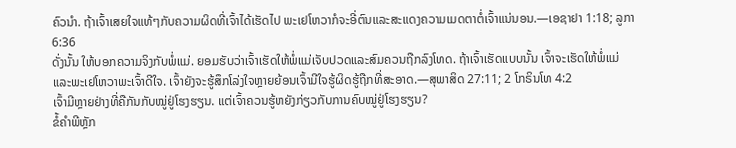ຄົວນຳ. ຖ້າເຈົ້າເສຍໃຈແທ້ໆກັບຄວາມຜິດທີ່ເຈົ້າໄດ້ເຮັດໄປ ພະເຢໂຫວາກໍຈະອີ່ຕົນແລະສະແດງຄວາມເມດຕາຕໍ່ເຈົ້າແນ່ນອນ.—ເອຊາຢາ 1:18; ລູກາ 6:36
ດັ່ງນັ້ນ ໃຫ້ບອກຄວາມຈິງກັບພໍ່ແມ່. ຍອມຮັບວ່າເຈົ້າເຮັດໃຫ້ພໍ່ແມ່ເຈັບປວດແລະສົມຄວນຖືກລົງໂທດ. ຖ້າເຈົ້າເຮັດແບບນັ້ນ ເຈົ້າຈະເຮັດໃຫ້ພໍ່ແມ່ແລະພະເຢໂຫວາພະເຈົ້າດີໃຈ. ເຈົ້າຍັງຈະຮູ້ສຶກໂລ່ງໃຈຫຼາຍຍ້ອນເຈົ້າມີໃຈຮູ້ຜິດຮູ້ຖືກທີ່ສະອາດ.—ສຸພາສິດ 27:11; 2 ໂກຣິນໂທ 4:2
ເຈົ້າມີຫຼາຍຢ່າງທີ່ຄືກັນກັບໝູ່ຢູ່ໂຮງຮຽນ. ແຕ່ເຈົ້າຄວນຮູ້ຫຍັງກ່ຽວກັບການຄົບໝູ່ຢູ່ໂຮງຮຽນ?
ຂໍ້ຄຳພີຫຼັກ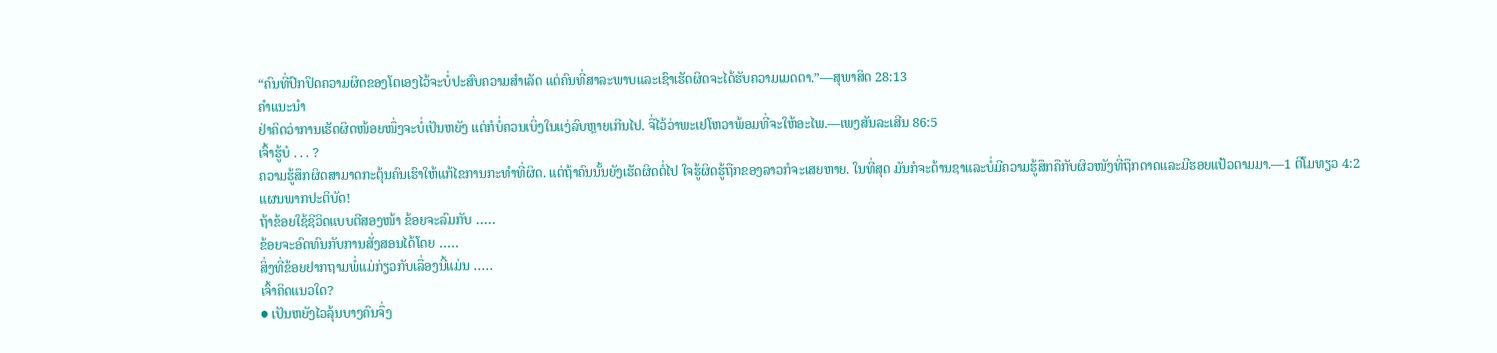“ຄົນທີ່ປົກປິດຄວາມຜິດຂອງໂຕເອງໄວ້ຈະບໍ່ປະສົບຄວາມສຳເລັດ ແຕ່ຄົນທີ່ສາລະພາບແລະເຊົາເຮັດຜິດຈະໄດ້ຮັບຄວາມເມດຕາ.”—ສຸພາສິດ 28:13
ຄຳແນະນຳ
ຢ່າຄິດວ່າການເຮັດຜິດໜ້ອຍໜຶ່ງຈະບໍ່ເປັນຫຍັງ ແຕ່ກໍບໍ່ຄວນເບິ່ງໃນແງ່ລົບຫຼາຍເກີນໄປ. ຈື່ໄວ້ວ່າພະເຢໂຫວາພ້ອມທີ່ຈະໃຫ້ອະໄພ.—ເພງສັນລະເສີນ 86:5
ເຈົ້າຮູ້ບໍ . . . ?
ຄວາມຮູ້ສຶກຜິດສາມາດກະຕຸ້ນຄົນເຮົາໃຫ້ແກ້ໄຂການກະທຳທີ່ຜິດ. ແຕ່ຖ້າຄົນນັ້ນຍັງເຮັດຜິດຕໍ່ໄປ ໃຈຮູ້ຜິດຮູ້ຖືກຂອງລາວກໍຈະເສຍຫາຍ. ໃນທີ່ສຸດ ມັນກໍຈະດ້ານຊາແລະບໍ່ມີຄວາມຮູ້ສຶກຄືກັບຜິວໜັງທີ່ຖືກດາດແລະມີຮອຍແປ້ວຕາມມາ.—1 ຕີໂມທຽວ 4:2
ແຜນພາກປະຕິບັດ!
ຖ້າຂ້ອຍໃຊ້ຊີວິດແບບຕີສອງໜ້າ ຂ້ອຍຈະລົມກັບ ․․․․․
ຂ້ອຍຈະອົດທົນກັບການສັ່ງສອນໄດ້ໂດຍ ․․․․․
ສິ່ງທີ່ຂ້ອຍຢາກຖາມພໍ່ແມ່ກ່ຽວກັບເລື່ອງນີ້ແມ່ນ ․․․․․
ເຈົ້າຄິດແນວໃດ?
● ເປັນຫຍັງໄວລຸ້ນບາງຄົນຈຶ່ງ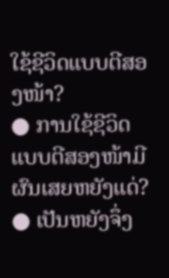ໃຊ້ຊີວິດແບບຕີສອງໜ້າ?
● ການໃຊ້ຊີວິດແບບຕີສອງໜ້າມີຜົນເສຍຫຍັງແດ່?
● ເປັນຫຍັງຈຶ່ງ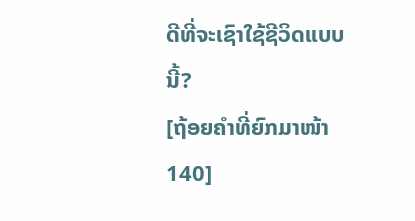ດີທີ່ຈະເຊົາໃຊ້ຊີວິດແບບນີ້?
[ຖ້ອຍຄຳທີ່ຍົກມາໜ້າ 140]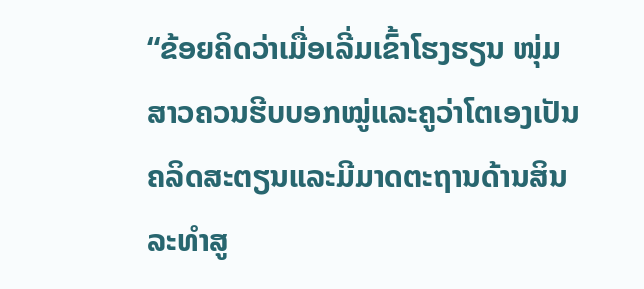“ຂ້ອຍຄິດວ່າເມື່ອເລີ່ມເຂົ້າໂຮງຮຽນ ໜຸ່ມສາວຄວນຮີບບອກໝູ່ແລະຄູວ່າໂຕເອງເປັນຄລິດສະຕຽນແລະມີມາດຕະຖານດ້ານສິນລະທຳສູ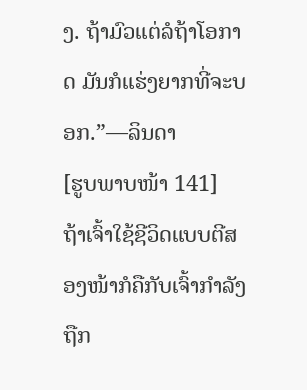ງ. ຖ້າມົວແຕ່ລໍຖ້າໂອກາດ ມັນກໍແຮ່ງຍາກທີ່ຈະບອກ.”—ລິນດາ
[ຮູບພາບໜ້າ 141]
ຖ້າເຈົ້າໃຊ້ຊີວິດແບບຕີສອງໜ້າກໍຄືກັບເຈົ້າກຳລັງຖືກ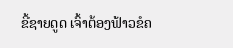ຂີ້ຊາຍດູດ ເຈົ້າຕ້ອງຟ້າວຂໍຄ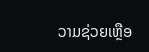ວາມຊ່ວຍເຫຼືອ